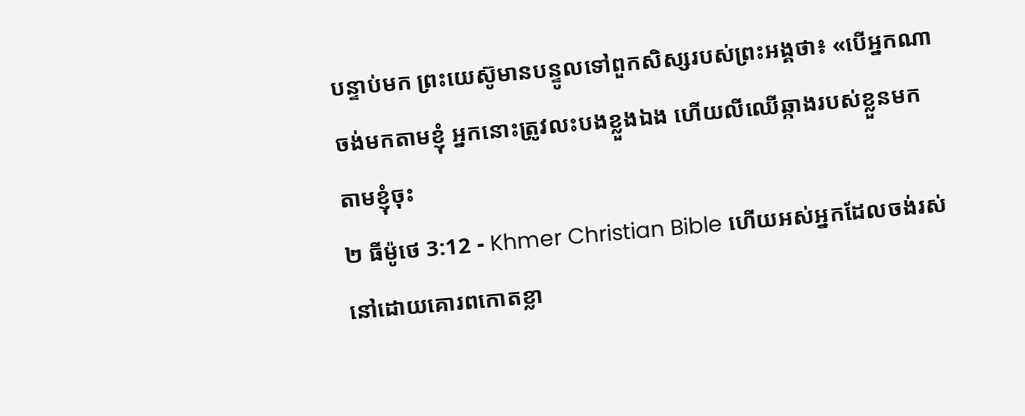បន្ទាប់មក ព្រះយេស៊ូមានបន្ទូលទៅពួកសិស្សរបស់ព្រះអង្គថា៖ «បើអ្នកណាចង់មកតាមខ្ញុំ អ្នកនោះត្រូវលះបងខ្លួងឯង ហើយលីឈើឆ្កាងរបស់ខ្លួនមកតាមខ្ញុំចុះ
២ ធីម៉ូថេ 3:12 - Khmer Christian Bible ហើយអស់អ្នកដែលចង់រស់នៅដោយគោរពកោតខ្លា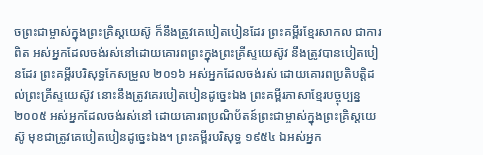ចព្រះជាម្ចាស់ក្នុងព្រះគ្រិស្ដយេស៊ូ ក៏នឹងត្រូវគេបៀតបៀនដែរ ព្រះគម្ពីរខ្មែរសាកល ជាការពិត អស់អ្នកដែលចង់រស់នៅដោយគោរពព្រះក្នុងព្រះគ្រីស្ទយេស៊ូវ នឹងត្រូវបានបៀតបៀនដែរ ព្រះគម្ពីរបរិសុទ្ធកែសម្រួល ២០១៦ អស់អ្នកដែលចង់រស់ ដោយគោរពប្រតិបត្តិដល់ព្រះគ្រីស្ទយេស៊ូវ នោះនឹងត្រូវគេរបៀតបៀនដូច្នេះឯង ព្រះគម្ពីរភាសាខ្មែរបច្ចុប្បន្ន ២០០៥ អស់អ្នកដែលចង់រស់នៅ ដោយគោរពប្រណិប័តន៍ព្រះជាម្ចាស់ក្នុងព្រះគ្រិស្តយេស៊ូ មុខជាត្រូវគេបៀតបៀនដូច្នេះឯង។ ព្រះគម្ពីរបរិសុទ្ធ ១៩៥៤ ឯអស់អ្នក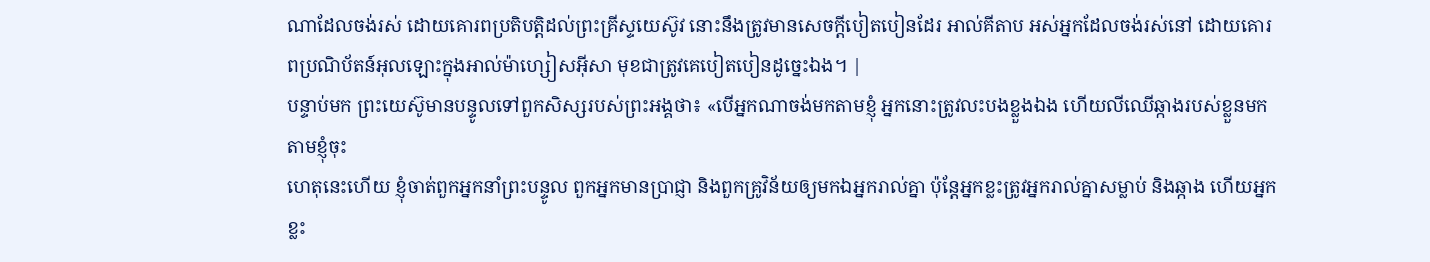ណាដែលចង់រស់ ដោយគោរពប្រតិបត្តិដល់ព្រះគ្រីស្ទយេស៊ូវ នោះនឹងត្រូវមានសេចក្ដីបៀតបៀនដែរ អាល់គីតាប អស់អ្នកដែលចង់រស់នៅ ដោយគោរពប្រណិប័តន៍អុលឡោះក្នុងអាល់ម៉ាហ្សៀសអ៊ីសា មុខជាត្រូវគេបៀតបៀនដូច្នេះឯង។ |
បន្ទាប់មក ព្រះយេស៊ូមានបន្ទូលទៅពួកសិស្សរបស់ព្រះអង្គថា៖ «បើអ្នកណាចង់មកតាមខ្ញុំ អ្នកនោះត្រូវលះបងខ្លួងឯង ហើយលីឈើឆ្កាងរបស់ខ្លួនមកតាមខ្ញុំចុះ
ហេតុនេះហើយ ខ្ញុំចាត់ពួកអ្នកនាំព្រះបន្ទូល ពួកអ្នកមានប្រាជ្ញា និងពួកគ្រូវិន័យឲ្យមកឯអ្នករាល់គ្នា ប៉ុន្ដែអ្នកខ្លះត្រូវអ្នករាល់គ្នាសម្លាប់ និងឆ្កាង ហើយអ្នកខ្លះ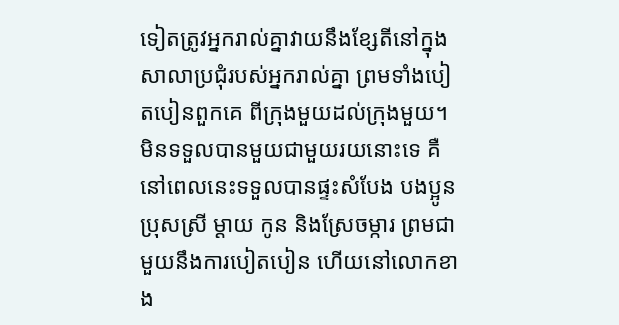ទៀតត្រូវអ្នករាល់គ្នាវាយនឹងខ្សែតីនៅក្នុងសាលាប្រជុំរបស់អ្នករាល់គ្នា ព្រមទាំងបៀតបៀនពួកគេ ពីក្រុងមួយដល់ក្រុងមួយ។
មិនទទួលបានមួយជាមួយរយនោះទេ គឺនៅពេលនេះទទួលបានផ្ទះសំបែង បងប្អូនប្រុសស្រី ម្ដាយ កូន និងស្រែចម្ការ ព្រមជាមួយនឹងការបៀតបៀន ហើយនៅលោកខាង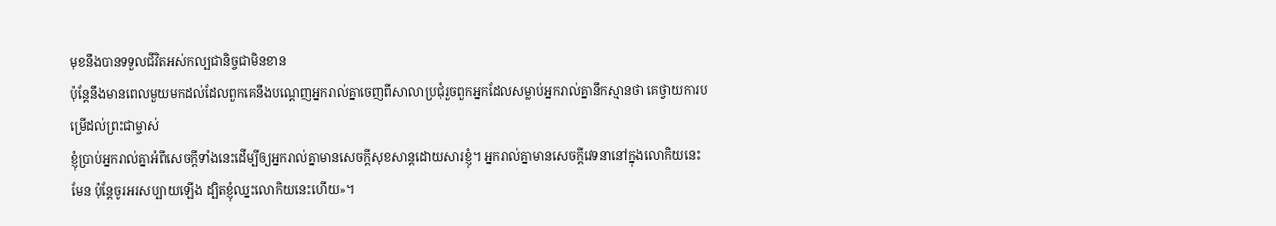មុខនឹងបានទទួលជីវិតអស់កល្បជានិច្ចជាមិនខាន
ប៉ុន្ដែនឹងមានពេលមួយមកដល់ដែលពួកគេនឹងបណ្ដេញអ្នករាល់គ្នាចេញពីសាលាប្រជុំរួចពួកអ្នកដែលសម្លាប់អ្នករាល់គ្នានឹកស្មានថា គេថ្វាយការបម្រើដល់ព្រះជាម្ចាស់
ខ្ញុំប្រាប់អ្នករាល់គ្នាអំពីសេចក្ដីទាំងនេះដើម្បីឲ្យអ្នករាល់គ្នាមានសេចក្ដីសុខសាន្តដោយសារខ្ញុំ។ អ្នករាល់គ្នាមានសេចក្ដីវេទនានៅក្នុងលោកិយនេះមែន ប៉ុន្ដែចូរអរសប្បាយឡើង ដ្បិតខ្ញុំឈ្នះលោកិយនេះហើយ»។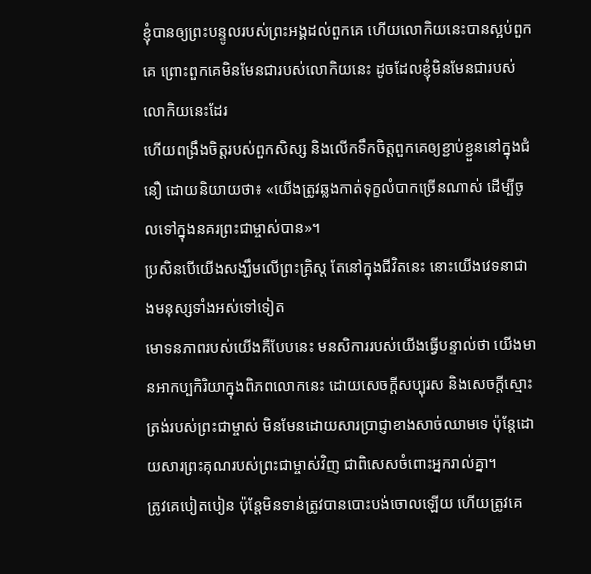ខ្ញុំបានឲ្យព្រះបន្ទូលរបស់ព្រះអង្គដល់ពួកគេ ហើយលោកិយនេះបានស្អប់ពួកគេ ព្រោះពួកគេមិនមែនជារបស់លោកិយនេះ ដូចដែលខ្ញុំមិនមែនជារបស់លោកិយនេះដែរ
ហើយពង្រឹងចិត្ដរបស់ពួកសិស្ស និងលើកទឹកចិត្ដពួកគេឲ្យខ្ជាប់ខ្ជួននៅក្នុងជំនឿ ដោយនិយាយថា៖ «យើងត្រូវឆ្លងកាត់ទុក្ខលំបាកច្រើនណាស់ ដើម្បីចូលទៅក្នុងនគរព្រះជាម្ចាស់បាន»។
ប្រសិនបើយើងសង្ឃឹមលើព្រះគ្រិស្ដ តែនៅក្នុងជីវិតនេះ នោះយើងវេទនាជាងមនុស្សទាំងអស់ទៅទៀត
មោទនភាពរបស់យើងគឺបែបនេះ មនសិការរបស់យើងធ្វើបន្ទាល់ថា យើងមានអាកប្បកិរិយាក្នុងពិភពលោកនេះ ដោយសេចក្ដីសប្បុរស និងសេចក្ដីស្មោះត្រង់របស់ព្រះជាម្ចាស់ មិនមែនដោយសារប្រាជ្ញាខាងសាច់ឈាមទេ ប៉ុន្ដែដោយសារព្រះគុណរបស់ព្រះជាម្ចាស់វិញ ជាពិសេសចំពោះអ្នករាល់គ្នា។
ត្រូវគេបៀតបៀន ប៉ុន្ដែមិនទាន់ត្រូវបានបោះបង់ចោលឡើយ ហើយត្រូវគេ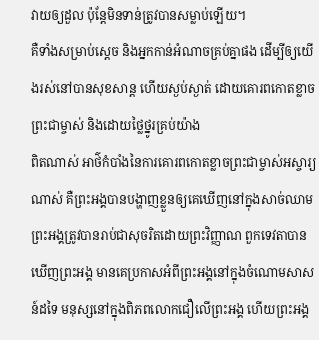វាយឲ្យដួល ប៉ុន្ដែមិនទាន់ត្រូវបានសម្លាប់ឡើយ។
គឺទាំងសម្រាប់ស្ដេច និងអ្នកកាន់អំណាចគ្រប់គ្នាផង ដើម្បីឲ្យយើងរស់នៅបានសុខសាន្ដ ហើយស្ងប់ស្ងាត់ ដោយគោរពកោតខ្លាចព្រះជាម្ចាស់ និងដោយថ្លៃថ្នូរគ្រប់យ៉ាង
ពិតណាស់ អាថ៌កំបាំងនៃការគោរពកោតខ្លាចព្រះជាម្ចាស់អស្ចារ្យណាស់ គឺព្រះអង្គបានបង្ហាញខ្លួនឲ្យគេឃើញនៅក្នុងសាច់ឈាម ព្រះអង្គត្រូវបានរាប់ជាសុចរិតដោយព្រះវិញ្ញាណ ពួកទេវតាបានឃើញព្រះអង្គ មានគេប្រកាសអំពីព្រះអង្គនៅក្នុងចំណោមសាសន៍ដទៃ មនុស្សនៅក្នុងពិភពលោកជឿលើព្រះអង្គ ហើយព្រះអង្គ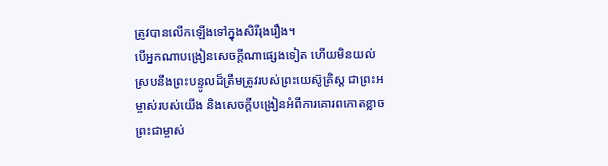ត្រូវបានលើកឡើងទៅក្នុងសិរីរុងរឿង។
បើអ្នកណាបង្រៀនសេចក្ដីណាផ្សេងទៀត ហើយមិនយល់ស្របនឹងព្រះបន្ទូលដ៏ត្រឹមត្រូវរបស់ព្រះយេស៊ូគ្រិស្ដ ជាព្រះអម្ចាស់របស់យើង និងសេចក្ដីបង្រៀនអំពីការគោរពកោតខ្លាចព្រះជាម្ចាស់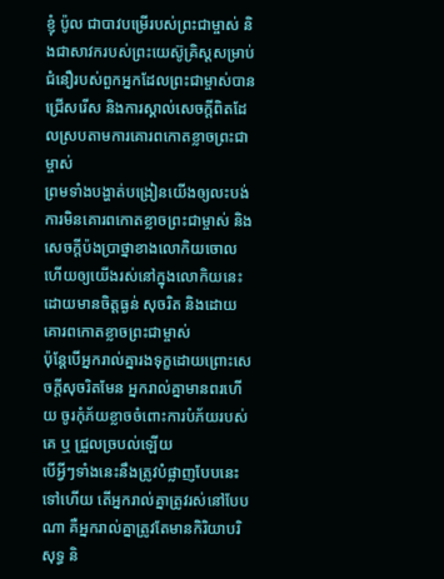ខ្ញុំ ប៉ូល ជាបាវបម្រើរបស់ព្រះជាម្ចាស់ និងជាសាវករបស់ព្រះយេស៊ូគ្រិស្ដសម្រាប់ជំនឿរបស់ពួកអ្នកដែលព្រះជាម្ចាស់បានជ្រើសរើស និងការស្គាល់សេចក្ដីពិតដែលស្របតាមការគោរពកោតខ្លាចព្រះជាម្ចាស់
ព្រមទាំងបង្ហាត់បង្រៀនយើងឲ្យលះបង់ការមិនគោរពកោតខ្លាចព្រះជាម្ចាស់ និងសេចក្ដីប៉ងប្រាថ្នាខាងលោកិយចោល ហើយឲ្យយើងរស់នៅក្នុងលោកិយនេះដោយមានចិត្តធ្ងន់ សុចរិត និងដោយគោរពកោតខ្លាចព្រះជាម្ចាស់
ប៉ុន្ដែបើអ្នករាល់គ្នារងទុក្ខដោយព្រោះសេចក្ដីសុចរិតមែន អ្នករាល់គ្នាមានពរហើយ ចូរកុំភ័យខ្លាចចំពោះការបំភ័យរបស់គេ ឬ ជ្រួលច្របល់ឡើយ
បើអ្វីៗទាំងនេះនឹងត្រូវបំផ្លាញបែបនេះទៅហើយ តើអ្នករាល់គ្នាត្រូវរស់នៅបែបណា គឺអ្នករាល់គ្នាត្រូវតែមានកិរិយាបរិសុទ្ធ និ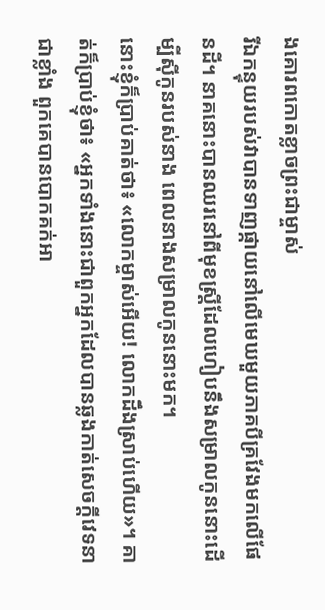ងគោរពកោតខ្លាចព្រះជាម្ចាស់
រីឯកន្ទុយរបស់វាបានទាញផ្កាយនៅលើមេឃមួយភាគបីគ្រវែងមកលើផែនដី។ នាគនោះបានឈរនៅពីមុខស្រ្ដីដែលហៀបនឹងសម្រាលកូននោះដើម្បីស៊ីកូនរបស់នាង ពេលនាងសម្រាលកូននោះមក។
នោះខ្ញុំក៏ប្រាប់គាត់ថា៖ «លោកម្ចាស់អើយ! លោកដឹងស្រាប់ហើយ»។ គាត់ក៏ប្រាប់ខ្ញុំថា៖ «អ្នកទាំងនោះជាពួកអ្នកដែលបានឆ្លងកាត់សេចក្ដីវេទនាជាខ្លាំង ពួកគេបានបោកគក់អា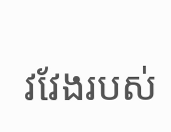វវែងរបស់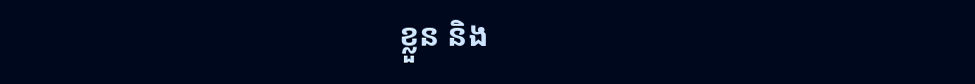ខ្លួន និង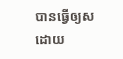បានធ្វើឲ្យសដោយ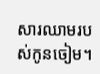សារឈាមរបស់កូនចៀម។